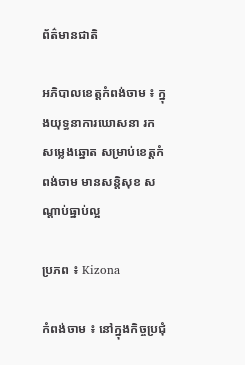ព័ត៌មានជាតិ

អភិបាលខេត្តកំពង់ចាម ៖ ក្នុងយុទ្ធនាការឃោសនា រកសម្លេងឆ្នោត សម្រាប់ខេត្តកំពង់ចាម មានសន្តិសុខ សណ្ដាប់ធ្នាប់ល្អ

ប្រភព ៖ Kizona

កំពង់ចាម ៖ នៅក្នុងកិច្ចប្រជុំ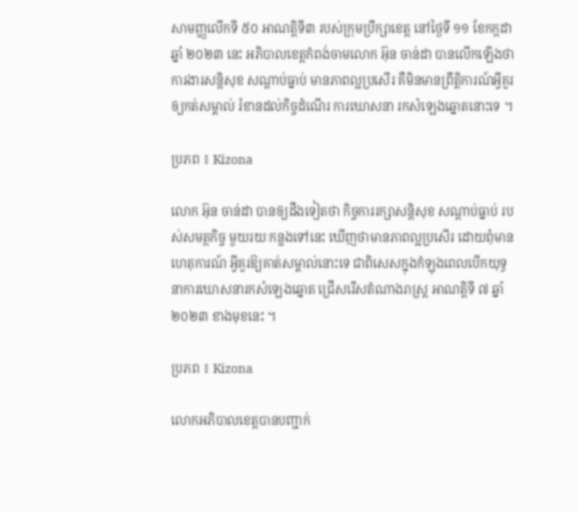សាមញ្ញលើកទី ៥០ អាណត្តិទី៣ របស់ក្រុមប្រឹក្សាខេត្ត នៅថ្ងៃទី ១១ ខែកក្កដា ឆ្នាំ ២០២៣ នេះ អភិបាលខេត្តកំពង់ចាមលោក អ៊ុន ចាន់ដា បានលើកឡើងថា ការងារសន្តិសុខ សណ្ដាប់ធ្នាប់ មានភាពល្អប្រសើរ គឺមិនមានព្រឹត្តិការណ៍អ្វីគួរឲ្យកត់សម្គាល់ រំខានដល់កិច្ចដំណើរ ការឃោសនា រកសំឡេងឆ្នោតនោះទេ ។

ប្រភព ៖ Kizona

លោក អ៊ុន ចាន់ដា បានឲ្យដឹងទៀតថា កិច្ចការរក្សាសន្តិសុខ សណ្ដាប់ធ្នាប់ របស់សមត្ថកិច្ច មួយរយៈកន្លងទៅនេះ ឃើញថាមានភាពល្អប្រសើរ ដោយពុំមានហេតុការណ៍ អ្វីគួរឱ្យគាត់សម្គាល់នោះទេ ជាពិសេសក្នុងកំឡុងពេលបើកយុទ្ធនាការឃោសនារកសំឡេងឆ្នោត ជ្រើសរើសតំណាងរាស្ត្រ អាណត្តិទី ៧ ឆ្នាំ ២០២៣ ខាងមុខនេះ ។

ប្រភព ៖ Kizona

លោកអភិបាលខេត្តបានបញ្ជាក់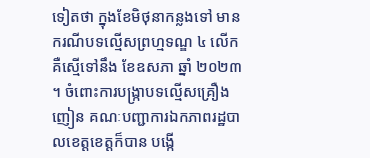ទៀតថា ក្នុងខែមិថុនាកន្លងទៅ មានករណីបទល្មើសព្រហ្មទណ្ឌ ៤ លើក គឺស្មើទៅនឹង ខែឧសភា ឆ្នាំ ២០២៣ ។ ចំពោះការបង្ក្រាបទល្មើសគ្រឿងញៀន គណៈបញ្ជាការឯកភាពរដ្ឋបាលខេត្តខេត្តក៏បាន បង្កើ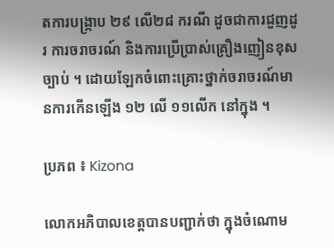តការបង្ក្រាប ២៩ លើ២៨ ករណី ដូចជាការជួញដូរ ការចរាចរណ៍ និងការប្រើប្រាស់គ្រឿងញៀនខុសច្បាប់ ។ ដោយឡែកចំពោះគ្រោះថ្នាក់ចរាចរណ៍មានការកើនឡើង ១២ លើ ១១លើក នៅក្នុង ។

ប្រភព ៖ Kizona

លោកអភិបាលខេត្តបានបញ្ជាក់ថា ក្នុងចំណោម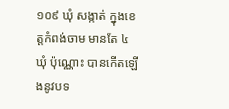១០៩ ឃុំ សង្កាត់ ក្នុងខេត្តកំពង់ចាម មានតែ ៤ ឃុំ ប៉ុណ្ណោះ បានកើតឡើងនូវបទ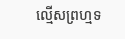ល្មើសព្រហ្មទ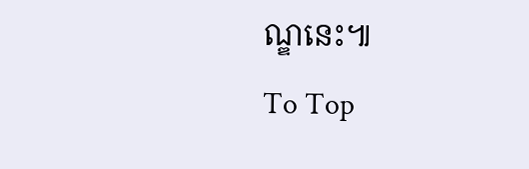ណ្ឌនេះ៕

To Top